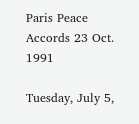Paris Peace Accords 23 Oct. 1991

Tuesday, July 5,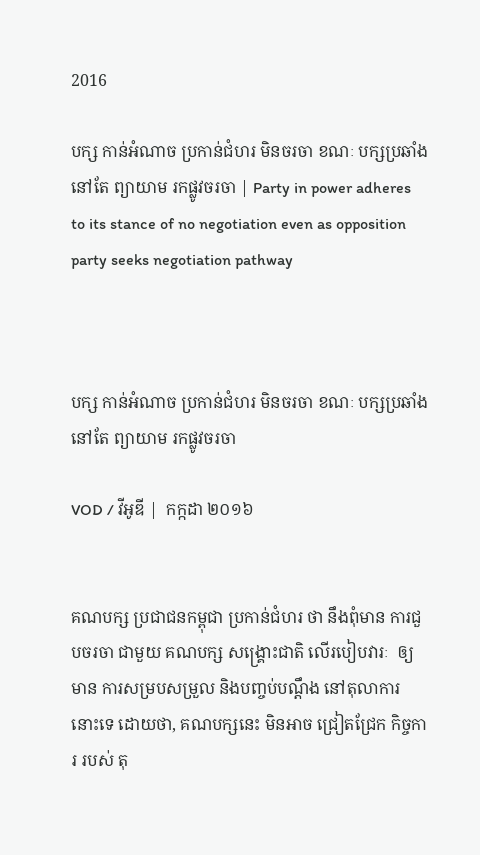2016

បក្ស កាន់អំណាច ប្រកាន់ជំហរ មិនចរចា ខណៈ បក្សប្រឆាំង នៅតែ ព្យាយាម រកផ្លូវចរចា | Party in power adheres to its stance of no negotiation even as opposition party seeks negotiation pathway



បក្ស កាន់អំណាច ប្រកាន់ជំហរ មិនចរចា ខណៈ បក្សប្រឆាំង នៅតែ ព្យាយាម រកផ្លូវចរចា

VOD / វីអូឌី |  កក្កដា ២០១៦


គណបក្ស ប្រជាជនកម្ពុជា ប្រកាន់ជំហរ ថា នឹងពុំមាន ការជួបចរចា ជាមួយ គណបក្ស សង្គ្រោះជាតិ លើរបៀបវារៈ  ឲ្យមាន ការសម្របសម្រួល និងបញ្ចប់បណ្តឹង នៅតុលាការ នោះទេ ដោយថា, គណបក្សនេះ មិនអាច ជ្រៀតជ្រែក កិច្ចការ របស់ តុ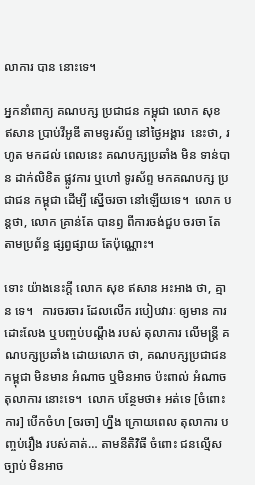លាការ បាន នោះទេ។

អ្នកនាំពាក្យ គណបក្ស ប្រជាជន កម្ពុជា លោក សុខ ឥសាន ប្រាប់វីអូឌី តាមទូរស័ព្ទ នៅថ្ងៃអង្គារ  នេះថា, រហូត មកដល់ ពេលនេះ គណបក្សប្រឆាំង មិន ទាន់បាន ដាក់លិខិត ផ្លូវការ ឬហៅ ទូរស័ព្ទ មកគណបក្ស ប្រជាជន កម្ពុជា ដើម្បី ស្នើចរចា នៅឡើយទេ។  លោក បន្តថា, លោក គ្រាន់តែ បានឭ ពីការចង់ជួប ចរចា តែ តាមប្រព័ន្ធ ផ្សព្វផ្សាយ តែប៉ុណ្ណោះ។

ទោះ យ៉ាងនេះក្តី លោក សុខ ឥសាន អះអាង ថា, គ្មាន ទេ។   ការចរចារ ដែលលើក របៀបវារៈ ឲ្យមាន ការដោះលែង ឬបញ្ចប់បណ្តឹង របស់ តុលាការ លើមន្ត្រី គណបក្សប្រឆាំង ដោយលោក ថា, គណបក្សប្រជាជន កម្ពុជា មិនមាន អំណាច ឬមិនអាច ប៉ះពាល់ អំណាច តុលាការ នោះទេ។  លោក បន្ថែមថា៖ អត់ទេ [ចំពោះការ] បើកចំហ [ចរចា] ហ្នឹង ក្រោយពេល តុលាការ បញ្ចប់រឿង របស់គាត់… តាមនីតិវិធី ចំពោះ ជនល្មើសច្បាប់ មិនអាច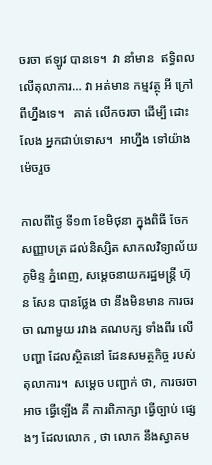ចរចា ឥឡូវ បានទេ។  វា នាំមាន  ឥទ្ធិពលលើតុលាការ… វា អត់មាន កម្មវត្ថុ អី ក្រៅពីហ្នឹងទេ។   គាត់ លើកចរចា ដើម្បី ដោះលែង អ្នកជាប់ទោស។  អាហ្នឹង ទៅយ៉ាង ម៉េចរួច

កាលពីថ្ងៃ ទី១៣ ខែមិថុនា ក្នុងពិធី ចែកសញ្ញាបត្រ ដល់និស្សិត សាកលវិទ្យាល័យភូមិន្ទ ភ្នំពេញ, សម្តេចនាយករដ្ឋមន្រ្តី ហ៊ុន សែន បានថ្លែង ថា នឹងមិនមាន ការចរចា ណាមួយ រវាង គណបក្ស ទាំងពីរ លើបញ្ហា ដែលស្ថិតនៅ ដែនសមត្ថកិច្ច របស់ តុលាការ។  សម្តេច បញ្ជាក់ ថា, ការចរចា អាច ធ្វើឡើង គឺ ការពិភាក្សា ធ្វើច្បាប់ ផ្សេងៗ ដែលលោក , ថា លោក នឹងស្វាគម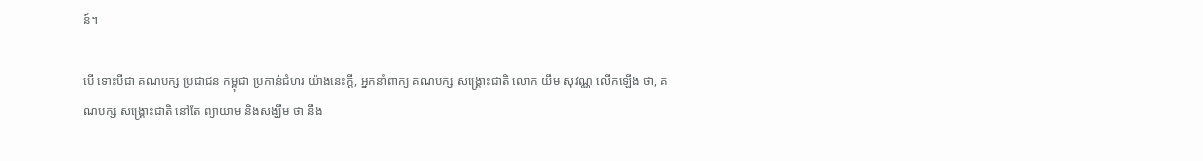ន៍។

បើ ទោះបីជា គណបក្ស ប្រជាជន កម្ពុជា ប្រកាន់ជំហរ យ៉ាងនេះក្តី, អ្នកនាំពាក្យ គណបក្ស សង្គ្រោះជាតិ លោក យឹម សុវណ្ណ លើកឡើង ថា, គណបក្ស សង្គ្រោះជាតិ នៅតែ ព្យាយាម និងសង្ឃឹម ថា នឹង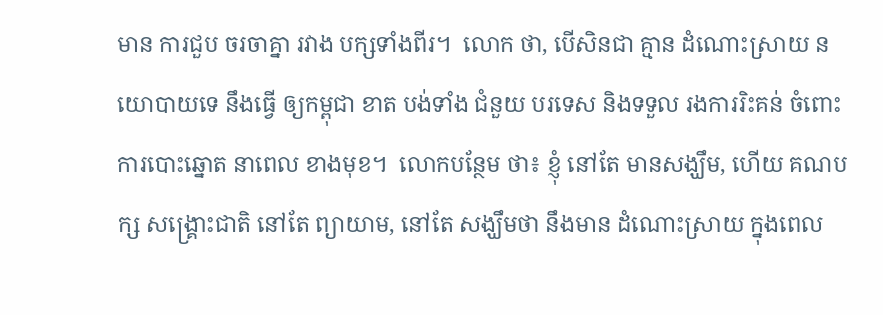មាន ការជួប ចរចាគ្នា រវាង បក្សទាំងពីរ។  លោក ថា, បើសិនជា គ្មាន ដំណោះស្រាយ នយោបាយទេ នឹងធ្វើ ឲ្យកម្ពុជា ខាត បង់ទាំង ជំនួយ បរទេស និងទទួល រងការរិះគន់ ចំពោះ ការបោះឆ្នោត នាពេល ខាងមុខ។  លោកបន្ថែម ថា៖ ខ្ញុំ នៅតែ មានសង្ឃឹម, ហើយ គណបក្ស សង្គ្រោះជាតិ នៅតែ ព្យាយាម, នៅតែ សង្ឃឹមថា នឹងមាន ដំណោះស្រាយ ក្នុងពេល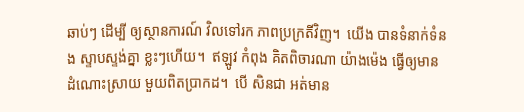ឆាប់ៗ ដើម្បី ឲ្យស្ថានការណ៍ វិលទៅរក ភាពប្រក្រតីវិញ។  យើង បានទំនាក់ទំនង ស្ទាបស្ទង់គ្នា ខ្លះៗហើយ។  ឥឡូវ កំពុង គិតពិចារណា យ៉ាងម៉េង ធ្វើឲ្យមាន ដំណោះស្រាយ មួយពិតប្រាកដ។  បើ សិនជា អត់មាន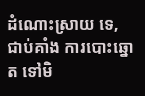ដំណោះស្រាយ ទេ, ជាប់គាំង ការបោះឆ្នោត ទៅមិ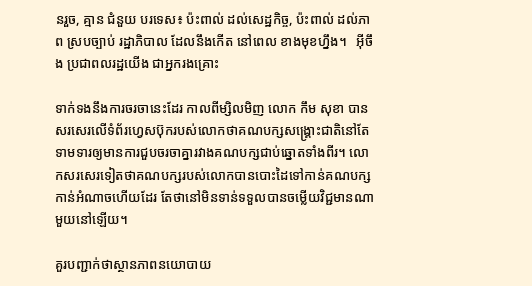នរួច, គ្មាន ជំនួយ បរទេស៖ ប៉ះពាល់ ដល់សេដ្ឋកិច្ច, ប៉ះពាល់ ដល់ភាព ស្របច្បាប់ រដ្ឋាភិបាល ដែលនឹងកើត នៅពេល ខាងមុខហ្នឹង។   អ៊ីចឹង ប្រជាពលរដ្ឋយើង ជាអ្នករងគ្រោះ

ទាក់ទងនឹងការចរចានេះដែរ កាលពីម្សិលមិញ លោក កឹម សុខា បានសរសេរលើទំព័រហ្វេសប៊ុករបស់លោកថាគណបក្សសង្គ្រោះជាតិនៅតែទាមទារឲ្យមានការជួបចរចាគ្នារវាងគណបក្សជាប់ឆ្នោតទាំងពីរ។ លោកសរសេរទៀតថាគណបក្សរបស់លោកបានបោះដៃទៅកាន់គណបក្សកាន់អំណាចហើយដែរ តែថានៅមិនទាន់ទទួលបានចម្លើយវិជ្ជមានណាមួយនៅឡើយ។

គួរបញ្ជាក់ថាស្ថានភាពនយោបាយ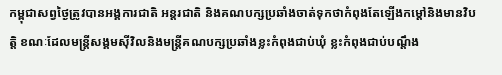កម្ពុជាសព្វថ្ងៃត្រូវបានអង្គការជាតិ អន្តរជាតិ និងគណបក្សប្រឆាំងចាត់ទុកថាកំពុងតែឡើងកម្តៅនិងមានវិបត្តិ ខណៈដែលមន្ត្រីសង្គមស៊ីវិលនិងមន្ត្រីគណបក្សប្រឆាំងខ្លះកំពុងជាប់ឃុំ ខ្លះកំពុងជាប់បណ្តឹង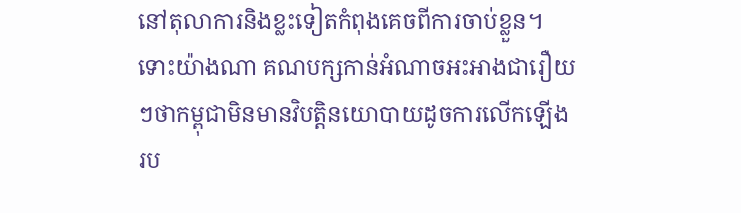នៅតុលាការនិងខ្លះទៀតកំពុងគេចពីការចាប់ខ្លួន។ ទោះយ៉ាងណា គណបក្សកាន់អំណាចអះអាងជារឿយៗថាកម្ពុជាមិនមានវិបត្តិនយោបាយដូចការលើកឡើងរប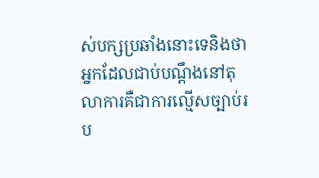ស់បក្សប្រឆាំងនោះទេនិងថាអ្នកដែលជាប់បណ្តឹងនៅតុលាការគឺជាការល្មើសច្បាប់រប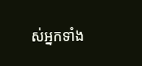ស់អ្នកទាំង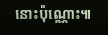នោះប៉ុណ្ណោះ៕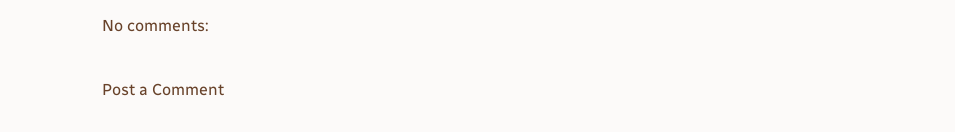No comments:

Post a Comment